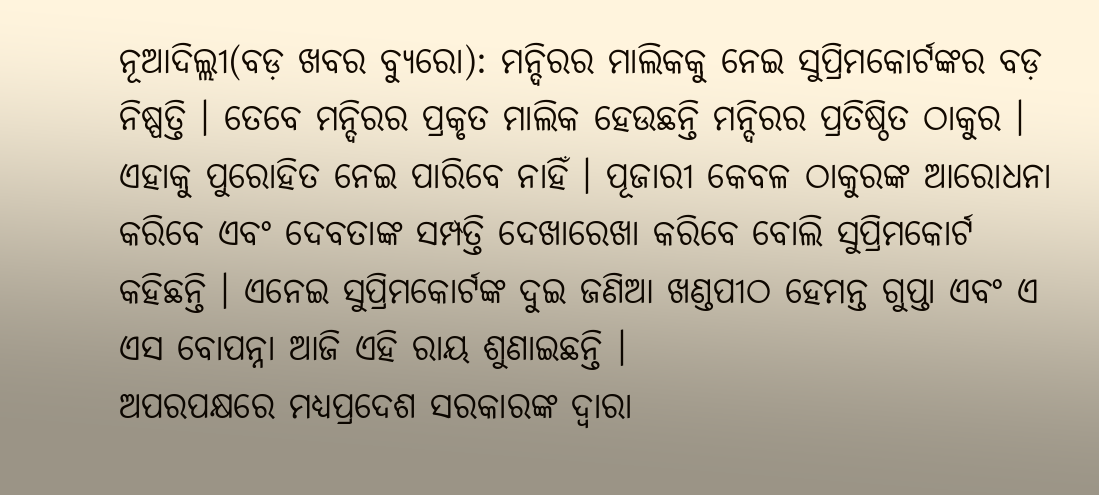ନୂଆଦିଲ୍ଲୀ(ବଡ଼ ଖବର ବ୍ୟୁରୋ): ମନ୍ଦିରର ମାଲିକକୁ ନେଇ ସୁପ୍ରିମକୋର୍ଟଙ୍କର ବଡ଼ ନିଷ୍ପତ୍ତି । ତେବେ ମନ୍ଦିରର ପ୍ରକୃତ ମାଲିକ ହେଉଛନ୍ତି ମନ୍ଦିରର ପ୍ରତିଷ୍ଠିତ ଠାକୁର । ଏହାକୁ ପୁରୋହିତ ନେଇ ପାରିବେ ନାହିଁ । ପୂଜାରୀ କେବଳ ଠାକୁରଙ୍କ ଆରୋଧନା କରିବେ ଏବଂ ଦେବତାଙ୍କ ସମ୍ପତ୍ତି ଦେଖାରେଖା କରିବେ ବୋଲି ସୁପ୍ରିମକୋର୍ଟ କହିଛନ୍ତି । ଏନେଇ ସୁପ୍ରିମକୋର୍ଟଙ୍କ ଦୁଇ ଜଣିଆ ଖଣ୍ଡପୀଠ ହେମନ୍ତ ଗୁପ୍ତା ଏବଂ ଏ ଏସ ବୋପନ୍ନା ଆଜି ଏହି ରାୟ ଶୁଣାଇଛନ୍ତି ।
ଅପରପକ୍ଷରେ ମଧ୍ୟପ୍ରଦେଶ ସରକାରଙ୍କ ଦ୍ୱାରା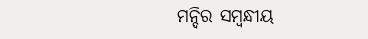ମନ୍ଦିର ସମ୍ବନ୍ଧୀୟ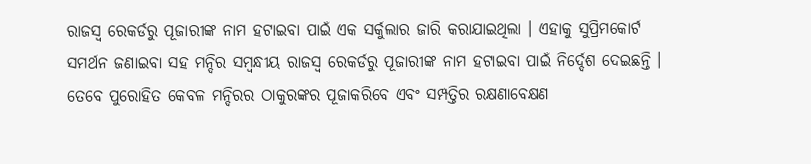ରାଜସ୍ୱ ରେକର୍ଡରୁ ପୂଜାରୀଙ୍କ ନାମ ହଟାଇବା ପାଇଁ ଏକ ସର୍କୁଲାର ଜାରି କରାଯାଇଥିଲା । ଏହାକୁ ସୁପ୍ରିମକୋର୍ଟ ସମର୍ଥନ ଜଣାଇବା ସହ ମନ୍ଦିର ସମ୍ବନ୍ଧୀୟ ରାଜସ୍ୱ ରେକର୍ଡରୁ ପୂଜାରୀଙ୍କ ନାମ ହଟାଇବା ପାଇଁ ନିର୍ଦ୍ଦେଶ ଦେଇଛନ୍ତି । ତେବେ ପୁରୋହିତ କେବଳ ମନ୍ଦିରର ଠାକୁରଙ୍କର ପୂଜାକରିବେ ଏବଂ ସମ୍ପତ୍ତିର ରକ୍ଷଣାବେକ୍ଷଣ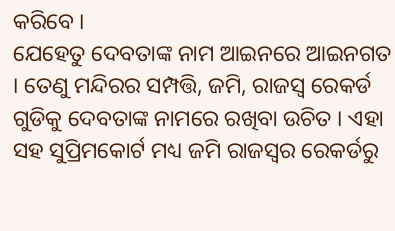କରିବେ ।
ଯେହେତୁ ଦେବତାଙ୍କ ନାମ ଆଇନରେ ଆଇନଗତ । ତେଣୁ ମନ୍ଦିରର ସମ୍ପତ୍ତି, ଜମି, ରାଜସ୍ୱ ରେକର୍ଡ ଗୁଡିକୁ ଦେବତାଙ୍କ ନାମରେ ରଖିବା ଉଚିତ । ଏହା ସହ ସୁପ୍ରିମକୋର୍ଟ ମଧ୍ୟ ଜମି ରାଜସ୍ୱର ରେକର୍ଡରୁ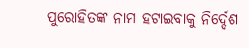ପୁରୋହିତଙ୍କ ନାମ ହଟାଇବାକୁ ନିର୍ଦ୍ଦେଶ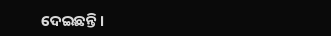ଦେଇଛନ୍ତି ।